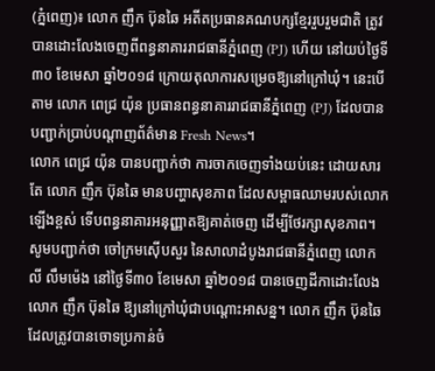(ភ្នំពេញ)៖ លោក ញឹក ប៊ុនឆៃ អតីតប្រធានគណបក្សខ្មែររួបរួមជាតិ ត្រូវបានដោះលែងចេញពីពន្ធនាគាររាជធានីភ្នំពេញ (PJ) ហើយ នៅយប់ថ្ងៃទី៣០ ខែមេសា ឆ្នាំ២០១៨ ក្រោយតុលាការសម្រេចឱ្យនៅក្រៅឃុំ។ នេះបើតាម លោក ពេជ្រ យ៉ុន ប្រធានពន្ធនាគាររាជធានីភ្នំពេញ (PJ) ដែលបានបញ្ជាក់ប្រាប់បណ្តាញព័ត៌មាន Fresh News។
លោក ពេជ្រ យ៉ុន បានបញ្ជាក់ថា ការចាកចេញទាំងយប់នេះ ដោយសារតែ លោក ញឹក ប៊ុនឆៃ មានបញ្ហាសុខភាព ដែលសម្ពាធឈាមរបស់លោកឡើងខ្ពស់ ទើបពន្ធនាគារអនុញ្ញាតឱ្យគាត់ចេញ ដើម្បីថែរក្សាសុខភាព។
សូមបញ្ជាក់ថា ចៅក្រមស៊ើបសួរ នៃសាលាដំបូងរាជធានីភ្នំពេញ លោក លី លឹមម៉េង នៅថ្ងៃទី៣០ ខែមេសា ឆ្នាំ២០១៨ បានចេញដីកាដោះលែងលោក ញឹក ប៊ុនឆៃ ឱ្យនៅក្រៅឃុំជាបណ្តោះអាសន្ន។ លោក ញឹក ប៊ុនឆៃ ដែលត្រូវបានចោទប្រកាន់ចំ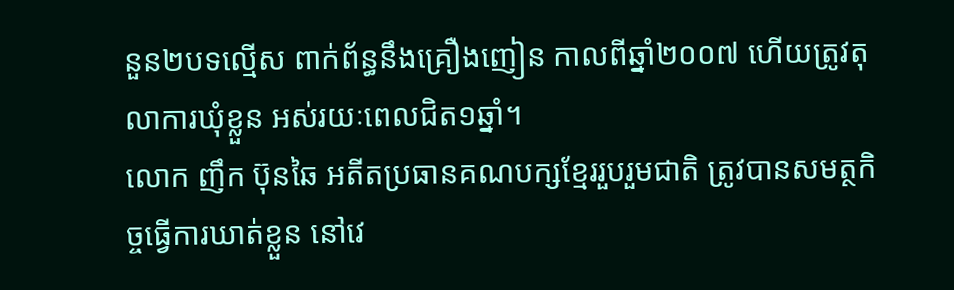នួន២បទល្មើស ពាក់ព័ន្ធនឹងគ្រឿងញៀន កាលពីឆ្នាំ២០០៧ ហើយត្រូវតុលាការឃុំខ្លួន អស់រយៈពេលជិត១ឆ្នាំ។
លោក ញឹក ប៊ុនឆៃ អតីតប្រធានគណបក្សខ្មែររួបរួមជាតិ ត្រូវបានសមត្ថកិច្ចធ្វើការឃាត់ខ្លួន នៅវេ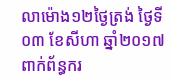លាម៉ោង១២ថ្ងៃត្រង់ ថ្ងៃទី០៣ ខែសីហា ឆ្នាំ២០១៧ ពាក់ព័ន្ធករ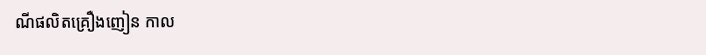ណីផលិតគ្រឿងញៀន កាល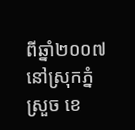ពីឆ្នាំ២០០៧ នៅស្រុកភ្នំស្រួច ខេ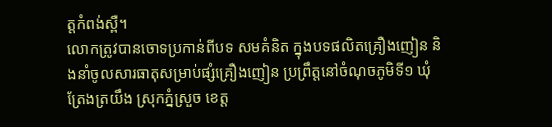ត្តកំពង់ស្ពឺ។
លោកត្រូវបានចោទប្រកាន់ពីបទ សមគំនិត ក្នុងបទផលិតគ្រឿងញៀន និងនាំចូលសារធាតុសម្រាប់ផ្សំគ្រឿងញៀន ប្រព្រឹត្តនៅចំណុចភូមិទី១ ឃុំត្រែងត្រយឹង ស្រុកភ្នំស្រួច ខេត្ត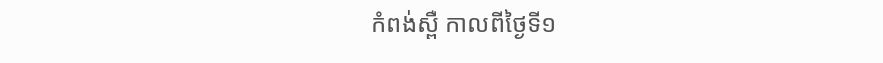កំពង់ស្ពឺ កាលពីថ្ងៃទី១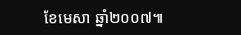ខែមេសា ឆ្នាំ២០០៧៕